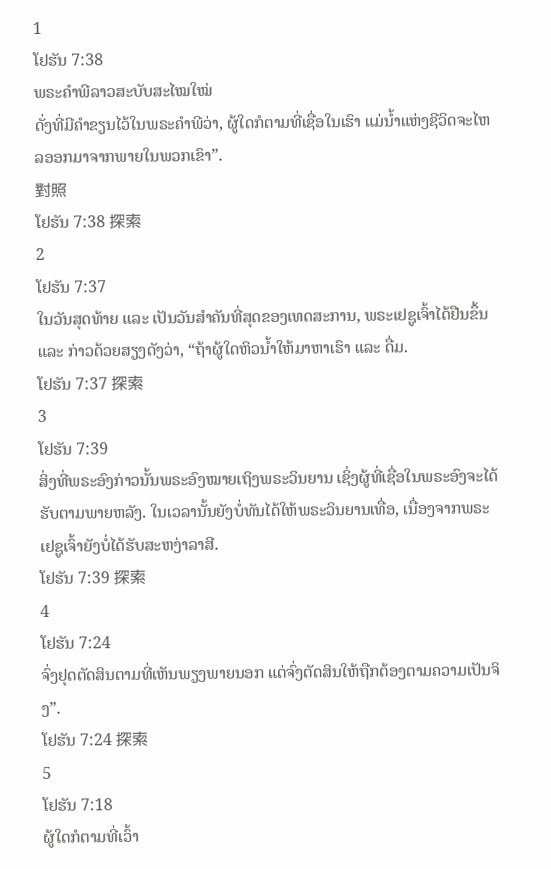1
ໂຢຮັນ 7:38
ພຣະຄຳພີລາວສະບັບສະໄໝໃໝ່
ດັ່ງທີ່ມີຄຳຂຽນໄວ້ໃນພຣະຄຳພີວ່າ, ຜູ້ໃດກໍຕາມທີ່ເຊື່ອໃນເຮົາ ແມ່ນ້ຳແຫ່ງຊີວິດຈະໄຫລອອກມາຈາກພາຍໃນພວກເຂົາ”.
對照
ໂຢຮັນ 7:38 探索
2
ໂຢຮັນ 7:37
ໃນວັນສຸດທ້າຍ ແລະ ເປັນວັນສຳຄັນທີ່ສຸດຂອງເທດສະການ, ພຣະເຢຊູເຈົ້າໄດ້ຢືນຂຶ້ນ ແລະ ກ່າວດ້ວຍສຽງດັງວ່າ, “ຖ້າຜູ້ໃດຫິວນ້ຳໃຫ້ມາຫາເຮົາ ແລະ ດື່ມ.
ໂຢຮັນ 7:37 探索
3
ໂຢຮັນ 7:39
ສິ່ງທີ່ພຣະອົງກ່າວນັ້ນພຣະອົງໝາຍເຖິງພຣະວິນຍານ ເຊິ່ງຜູ້ທີ່ເຊື່ອໃນພຣະອົງຈະໄດ້ຮັບຕາມພາຍຫລັງ. ໃນເວລານັ້ນຍັງບໍ່ທັນໄດ້ໃຫ້ພຣະວິນຍານເທື່ອ, ເນື່ອງຈາກພຣະເຢຊູເຈົ້າຍັງບໍ່ໄດ້ຮັບສະຫງ່າລາສີ.
ໂຢຮັນ 7:39 探索
4
ໂຢຮັນ 7:24
ຈົ່ງຢຸດຕັດສິນຕາມທີ່ເຫັນພຽງພາຍນອກ ແຕ່ຈົ່ງຕັດສິນໃຫ້ຖືກຕ້ອງຕາມຄວາມເປັນຈິງ”.
ໂຢຮັນ 7:24 探索
5
ໂຢຮັນ 7:18
ຜູ້ໃດກໍຕາມທີ່ເວົ້າ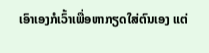ເອົາເອງກໍເວົ້າເພື່ອຫາກຽດໃສ່ຕົນເອງ ແຕ່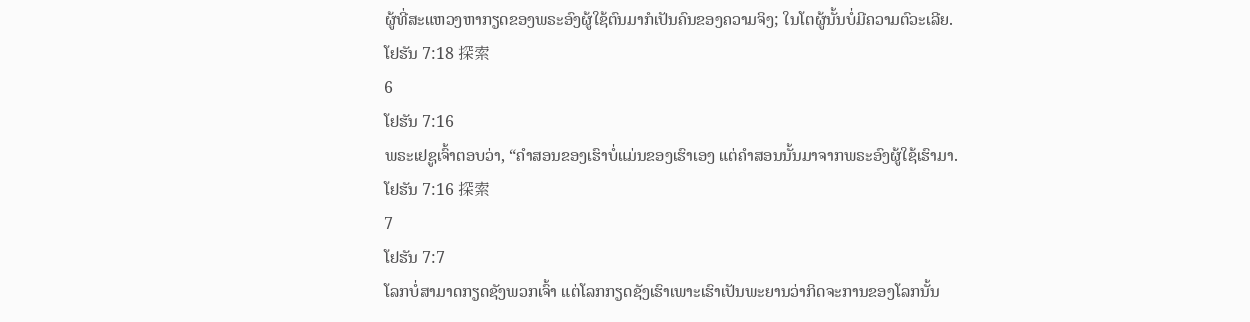ຜູ້ທີ່ສະແຫວງຫາກຽດຂອງພຣະອົງຜູ້ໃຊ້ຕົນມາກໍເປັນຄົນຂອງຄວາມຈິງ; ໃນໂຕຜູ້ນັ້ນບໍ່ມີຄວາມຕົວະເລີຍ.
ໂຢຮັນ 7:18 探索
6
ໂຢຮັນ 7:16
ພຣະເຢຊູເຈົ້າຕອບວ່າ, “ຄຳສອນຂອງເຮົາບໍ່ແມ່ນຂອງເຮົາເອງ ແຕ່ຄຳສອນນັ້ນມາຈາກພຣະອົງຜູ້ໃຊ້ເຮົາມາ.
ໂຢຮັນ 7:16 探索
7
ໂຢຮັນ 7:7
ໂລກບໍ່ສາມາດກຽດຊັງພວກເຈົ້າ ແຕ່ໂລກກຽດຊັງເຮົາເພາະເຮົາເປັນພະຍານວ່າກິດຈະການຂອງໂລກນັ້ນ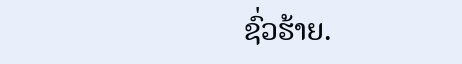ຊົ່ວຮ້າຍ.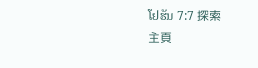ໂຢຮັນ 7:7 探索
主頁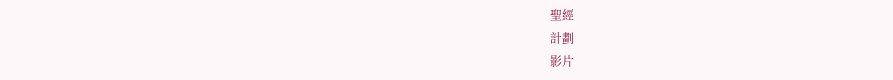聖經
計劃
影片